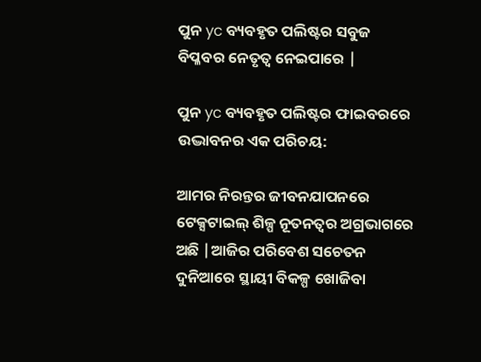ପୁନ yc ବ୍ୟବହୃତ ପଲିଷ୍ଟର ସବୁଜ ବିପ୍ଳବର ନେତୃତ୍ୱ ନେଇପାରେ |

ପୁନ yc ବ୍ୟବହୃତ ପଲିଷ୍ଟର ଫାଇବରରେ ଉଦ୍ଭାବନର ଏକ ପରିଚୟ:

ଆମର ନିରନ୍ତର ଜୀବନଯାପନରେ ଟେକ୍ସଟାଇଲ୍ ଶିଳ୍ପ ନୂତନତ୍ୱର ଅଗ୍ରଭାଗରେ ଅଛି |ଆଜିର ପରିବେଶ ସଚେତନ ଦୁନିଆରେ ସ୍ଥାୟୀ ବିକଳ୍ପ ଖୋଜିବା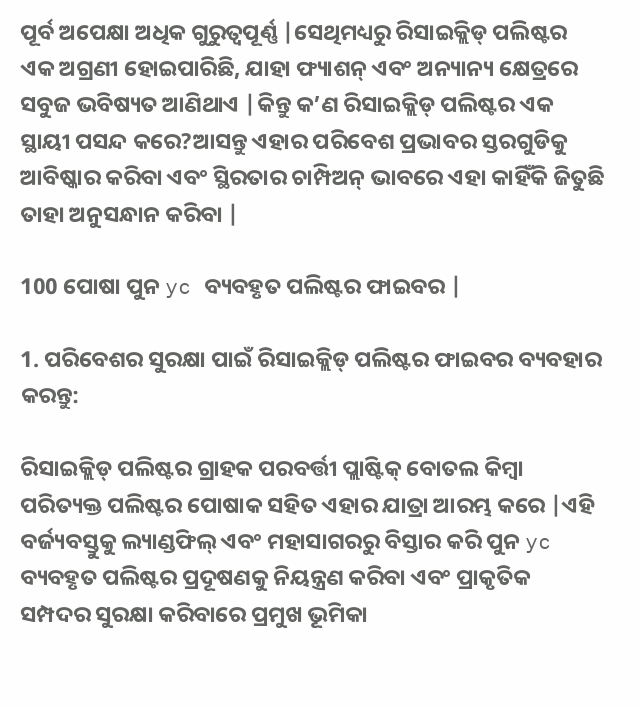ପୂର୍ବ ଅପେକ୍ଷା ଅଧିକ ଗୁରୁତ୍ୱପୂର୍ଣ୍ଣ |ସେଥିମଧ୍ୟରୁ ରିସାଇକ୍ଲିଡ୍ ପଲିଷ୍ଟର ଏକ ଅଗ୍ରଣୀ ହୋଇପାରିଛି, ଯାହା ଫ୍ୟାଶନ୍ ଏବଂ ଅନ୍ୟାନ୍ୟ କ୍ଷେତ୍ରରେ ସବୁଜ ଭବିଷ୍ୟତ ଆଣିଥାଏ |କିନ୍ତୁ କ’ଣ ରିସାଇକ୍ଲିଡ୍ ପଲିଷ୍ଟର ଏକ ସ୍ଥାୟୀ ପସନ୍ଦ କରେ?ଆସନ୍ତୁ ଏହାର ପରିବେଶ ପ୍ରଭାବର ସ୍ତରଗୁଡିକୁ ଆବିଷ୍କାର କରିବା ଏବଂ ସ୍ଥିରତାର ଚାମ୍ପିଅନ୍ ଭାବରେ ଏହା କାହିଁକି ଜିତୁଛି ତାହା ଅନୁସନ୍ଧାନ କରିବା |

100 ପୋଷା ପୁନ yc ବ୍ୟବହୃତ ପଲିଷ୍ଟର ଫାଇବର |

1. ପରିବେଶର ସୁରକ୍ଷା ପାଇଁ ରିସାଇକ୍ଲିଡ୍ ପଲିଷ୍ଟର ଫାଇବର ବ୍ୟବହାର କରନ୍ତୁ:

ରିସାଇକ୍ଲିଡ୍ ପଲିଷ୍ଟର ଗ୍ରାହକ ପରବର୍ତ୍ତୀ ପ୍ଲାଷ୍ଟିକ୍ ବୋତଲ କିମ୍ବା ପରିତ୍ୟକ୍ତ ପଲିଷ୍ଟର ପୋଷାକ ସହିତ ଏହାର ଯାତ୍ରା ଆରମ୍ଭ କରେ |ଏହି ବର୍ଜ୍ୟବସ୍ତୁକୁ ଲ୍ୟାଣ୍ଡଫିଲ୍ ଏବଂ ମହାସାଗରରୁ ବିସ୍ତାର କରି ପୁନ yc ବ୍ୟବହୃତ ପଲିଷ୍ଟର ପ୍ରଦୂଷଣକୁ ନିୟନ୍ତ୍ରଣ କରିବା ଏବଂ ପ୍ରାକୃତିକ ସମ୍ପଦର ସୁରକ୍ଷା କରିବାରେ ପ୍ରମୁଖ ଭୂମିକା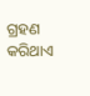ଗ୍ରହଣ କରିଥାଏ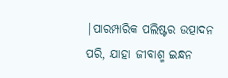|ପାରମ୍ପାରିକ ପଲିଷ୍ଟର ଉତ୍ପାଦନ ପରି, ଯାହା ଜୀବାଶ୍ମ ଇନ୍ଧନ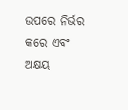ଉପରେ ନିର୍ଭର କରେ ଏବଂ ଅକ୍ଷୟ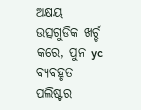ଅକ୍ଷୟ ଉତ୍ସଗୁଡିକ ଖର୍ଚ୍ଚ କରେ, ପୁନ yc ବ୍ୟବହୃତ ପଲିଷ୍ଟର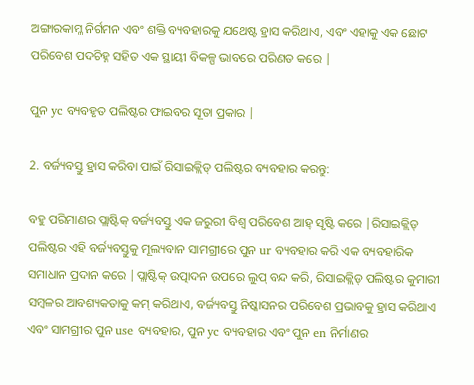ଅଙ୍ଗାରକାମ୍ଳ ନିର୍ଗମନ ଏବଂ ଶକ୍ତି ବ୍ୟବହାରକୁ ଯଥେଷ୍ଟ ହ୍ରାସ କରିଥାଏ, ଏବଂ ଏହାକୁ ଏକ ଛୋଟ ପରିବେଶ ପଦଚିହ୍ନ ସହିତ ଏକ ସ୍ଥାୟୀ ବିକଳ୍ପ ଭାବରେ ପରିଣତ କରେ |

ପୁନ yc ବ୍ୟବହୃତ ପଲିଷ୍ଟର ଫାଇବର ସୂତା ପ୍ରକାର |

2. ବର୍ଜ୍ୟବସ୍ତୁ ହ୍ରାସ କରିବା ପାଇଁ ରିସାଇକ୍ଲିଡ୍ ପଲିଷ୍ଟର ବ୍ୟବହାର କରନ୍ତୁ:

ବହୁ ପରିମାଣର ପ୍ଲାଷ୍ଟିକ୍ ବର୍ଜ୍ୟବସ୍ତୁ ଏକ ଜରୁରୀ ବିଶ୍ୱ ପରିବେଶ ଆହ୍ ସୃଷ୍ଟି କରେ |ରିସାଇକ୍ଲିଡ୍ ପଲିଷ୍ଟର ଏହି ବର୍ଜ୍ୟବସ୍ତୁକୁ ମୂଲ୍ୟବାନ ସାମଗ୍ରୀରେ ପୁନ ur ବ୍ୟବହାର କରି ଏକ ବ୍ୟବହାରିକ ସମାଧାନ ପ୍ରଦାନ କରେ |ପ୍ଲାଷ୍ଟିକ୍ ଉତ୍ପାଦନ ଉପରେ ଲୁପ୍ ବନ୍ଦ କରି, ରିସାଇକ୍ଲିଡ୍ ପଲିଷ୍ଟର କୁମାରୀ ସମ୍ବଳର ଆବଶ୍ୟକତାକୁ କମ୍ କରିଥାଏ, ବର୍ଜ୍ୟବସ୍ତୁ ନିଷ୍କାସନର ପରିବେଶ ପ୍ରଭାବକୁ ହ୍ରାସ କରିଥାଏ ଏବଂ ସାମଗ୍ରୀର ପୁନ use ବ୍ୟବହାର, ପୁନ yc ବ୍ୟବହାର ଏବଂ ପୁନ en ନିର୍ମାଣର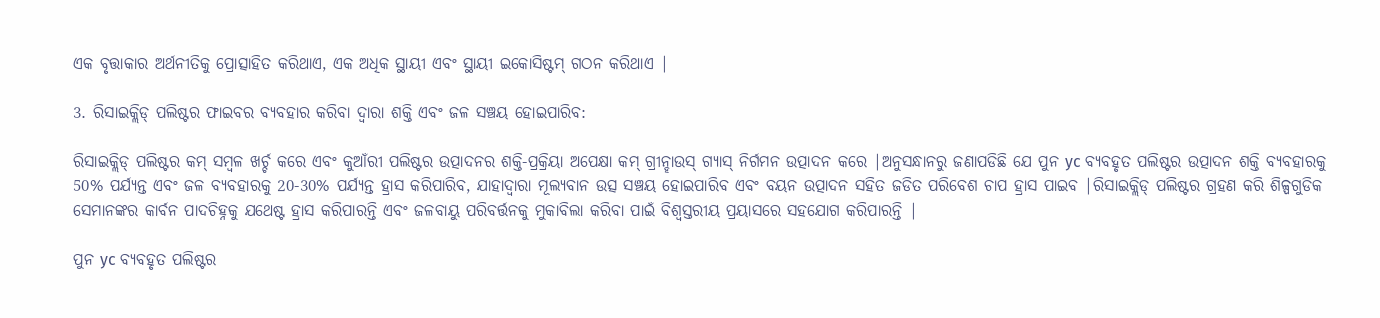ଏକ ବୃତ୍ତାକାର ଅର୍ଥନୀତିକୁ ପ୍ରୋତ୍ସାହିତ କରିଥାଏ, ଏକ ଅଧିକ ସ୍ଥାୟୀ ଏବଂ ସ୍ଥାୟୀ ଇକୋସିଷ୍ଟମ୍ ଗଠନ କରିଥାଏ |

3. ରିସାଇକ୍ଲିଡ୍ ପଲିଷ୍ଟର ଫାଇବର ବ୍ୟବହାର କରିବା ଦ୍ୱାରା ଶକ୍ତି ଏବଂ ଜଳ ସଞ୍ଚୟ ହୋଇପାରିବ:

ରିସାଇକ୍ଲିଡ୍ ପଲିଷ୍ଟର କମ୍ ସମ୍ବଳ ଖର୍ଚ୍ଚ କରେ ଏବଂ କୁଆଁରୀ ପଲିଷ୍ଟର ଉତ୍ପାଦନର ଶକ୍ତି-ପ୍ରକ୍ରିୟା ଅପେକ୍ଷା କମ୍ ଗ୍ରୀନ୍ହାଉସ୍ ଗ୍ୟାସ୍ ନିର୍ଗମନ ଉତ୍ପାଦନ କରେ |ଅନୁସନ୍ଧାନରୁ ଜଣାପଡିଛି ଯେ ପୁନ yc ବ୍ୟବହୃତ ପଲିଷ୍ଟର ଉତ୍ପାଦନ ଶକ୍ତି ବ୍ୟବହାରକୁ 50% ପର୍ଯ୍ୟନ୍ତ ଏବଂ ଜଳ ବ୍ୟବହାରକୁ 20-30% ପର୍ଯ୍ୟନ୍ତ ହ୍ରାସ କରିପାରିବ, ଯାହାଦ୍ୱାରା ମୂଲ୍ୟବାନ ଉତ୍ସ ସଞ୍ଚୟ ହୋଇପାରିବ ଏବଂ ବୟନ ଉତ୍ପାଦନ ସହିତ ଜଡିତ ପରିବେଶ ଚାପ ହ୍ରାସ ପାଇବ |ରିସାଇକ୍ଲିଡ୍ ପଲିଷ୍ଟର ଗ୍ରହଣ କରି ଶିଳ୍ପଗୁଡିକ ସେମାନଙ୍କର କାର୍ବନ ପାଦଚିହ୍ନକୁ ଯଥେଷ୍ଟ ହ୍ରାସ କରିପାରନ୍ତି ଏବଂ ଜଳବାୟୁ ପରିବର୍ତ୍ତନକୁ ମୁକାବିଲା କରିବା ପାଇଁ ବିଶ୍ୱସ୍ତରୀୟ ପ୍ରୟାସରେ ସହଯୋଗ କରିପାରନ୍ତି |

ପୁନ yc ବ୍ୟବହୃତ ପଲିଷ୍ଟର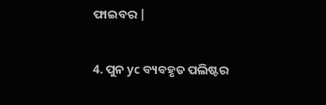ଫାଇବର |

4. ପୁନ yc ବ୍ୟବହୃତ ପଲିଷ୍ଟର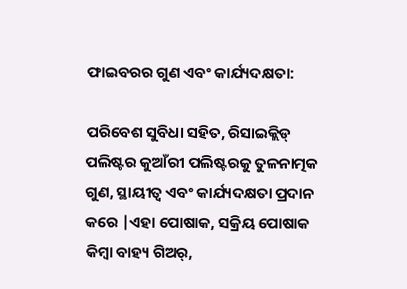ଫାଇବରର ଗୁଣ ଏବଂ କାର୍ଯ୍ୟଦକ୍ଷତା:

ପରିବେଶ ସୁବିଧା ସହିତ, ରିସାଇକ୍ଲିଡ୍ ପଲିଷ୍ଟର କୁଆଁରୀ ପଲିଷ୍ଟରକୁ ତୁଳନାତ୍ମକ ଗୁଣ, ସ୍ଥାୟୀତ୍ୱ ଏବଂ କାର୍ଯ୍ୟଦକ୍ଷତା ପ୍ରଦାନ କରେ |ଏହା ପୋଷାକ, ସକ୍ରିୟ ପୋଷାକ କିମ୍ବା ବାହ୍ୟ ଗିଅର୍,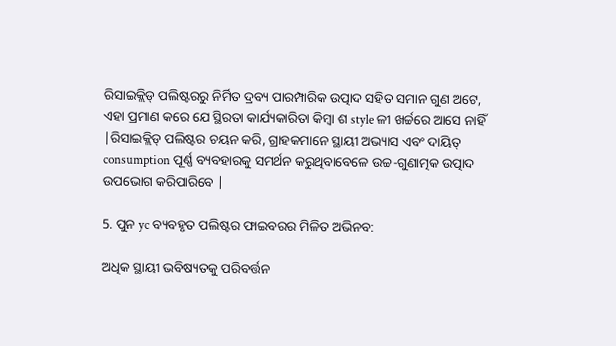ରିସାଇକ୍ଲିଡ୍ ପଲିଷ୍ଟରରୁ ନିର୍ମିତ ଦ୍ରବ୍ୟ ପାରମ୍ପାରିକ ଉତ୍ପାଦ ସହିତ ସମାନ ଗୁଣ ଅଟେ, ଏହା ପ୍ରମାଣ କରେ ଯେ ସ୍ଥିରତା କାର୍ଯ୍ୟକାରିତା କିମ୍ବା ଶ style ଳୀ ଖର୍ଚ୍ଚରେ ଆସେ ନାହିଁ |ରିସାଇକ୍ଲିଡ୍ ପଲିଷ୍ଟର ଚୟନ କରି, ଗ୍ରାହକମାନେ ସ୍ଥାୟୀ ଅଭ୍ୟାସ ଏବଂ ଦାୟିତ୍ consumption ପୂର୍ଣ୍ଣ ବ୍ୟବହାରକୁ ସମର୍ଥନ କରୁଥିବାବେଳେ ଉଚ୍ଚ-ଗୁଣାତ୍ମକ ଉତ୍ପାଦ ଉପଭୋଗ କରିପାରିବେ |

5. ପୁନ yc ବ୍ୟବହୃତ ପଲିଷ୍ଟର ଫାଇବରର ମିଳିତ ଅଭିନବ:

ଅଧିକ ସ୍ଥାୟୀ ଭବିଷ୍ୟତକୁ ପରିବର୍ତ୍ତନ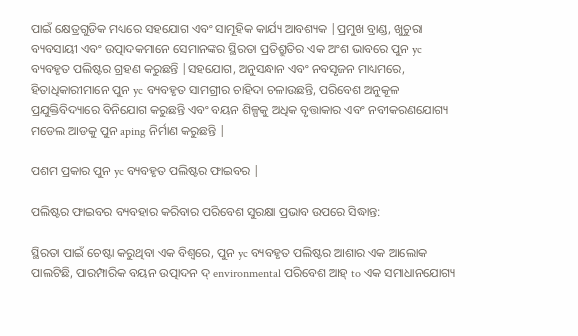ପାଇଁ କ୍ଷେତ୍ରଗୁଡିକ ମଧ୍ୟରେ ସହଯୋଗ ଏବଂ ସାମୂହିକ କାର୍ଯ୍ୟ ଆବଶ୍ୟକ |ପ୍ରମୁଖ ବ୍ରାଣ୍ଡ, ଖୁଚୁରା ବ୍ୟବସାୟୀ ଏବଂ ଉତ୍ପାଦକମାନେ ସେମାନଙ୍କର ସ୍ଥିରତା ପ୍ରତିଶ୍ରୁତିର ଏକ ଅଂଶ ଭାବରେ ପୁନ yc ବ୍ୟବହୃତ ପଲିଷ୍ଟର ଗ୍ରହଣ କରୁଛନ୍ତି |ସହଯୋଗ, ଅନୁସନ୍ଧାନ ଏବଂ ନବସୃଜନ ମାଧ୍ୟମରେ, ହିତାଧିକାରୀମାନେ ପୁନ yc ବ୍ୟବହୃତ ସାମଗ୍ରୀର ଚାହିଦା ଚଳାଉଛନ୍ତି, ପରିବେଶ ଅନୁକୂଳ ପ୍ରଯୁକ୍ତିବିଦ୍ୟାରେ ବିନିଯୋଗ କରୁଛନ୍ତି ଏବଂ ବୟନ ଶିଳ୍ପକୁ ଅଧିକ ବୃତ୍ତାକାର ଏବଂ ନବୀକରଣଯୋଗ୍ୟ ମଡେଲ ଆଡକୁ ପୁନ aping ନିର୍ମାଣ କରୁଛନ୍ତି |

ପଶମ ପ୍ରକାର ପୁନ yc ବ୍ୟବହୃତ ପଲିଷ୍ଟର ଫାଇବର |

ପଲିଷ୍ଟର ଫାଇବର ବ୍ୟବହାର କରିବାର ପରିବେଶ ସୁରକ୍ଷା ପ୍ରଭାବ ଉପରେ ସିଦ୍ଧାନ୍ତ:

ସ୍ଥିରତା ପାଇଁ ଚେଷ୍ଟା କରୁଥିବା ଏକ ବିଶ୍ୱରେ, ପୁନ yc ବ୍ୟବହୃତ ପଲିଷ୍ଟର ଆଶାର ଏକ ଆଲୋକ ପାଲଟିଛି, ପାରମ୍ପାରିକ ବୟନ ଉତ୍ପାଦନ ଦ୍ environmental ପରିବେଶ ଆହ୍ to ଏକ ସମାଧାନଯୋଗ୍ୟ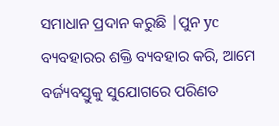ସମାଧାନ ପ୍ରଦାନ କରୁଛି |ପୁନ yc ବ୍ୟବହାରର ଶକ୍ତି ବ୍ୟବହାର କରି, ଆମେ ବର୍ଜ୍ୟବସ୍ତୁକୁ ସୁଯୋଗରେ ପରିଣତ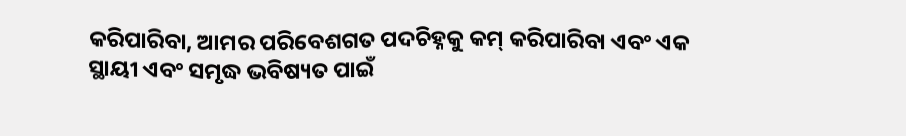କରିପାରିବା, ଆମର ପରିବେଶଗତ ପଦଚିହ୍ନକୁ କମ୍ କରିପାରିବା ଏବଂ ଏକ ସ୍ଥାୟୀ ଏବଂ ସମୃଦ୍ଧ ଭବିଷ୍ୟତ ପାଇଁ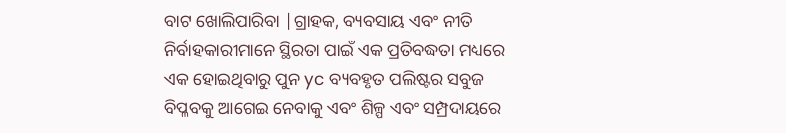ବାଟ ଖୋଲିପାରିବା |ଗ୍ରାହକ, ବ୍ୟବସାୟ ଏବଂ ନୀତି ନିର୍ବାହକାରୀମାନେ ସ୍ଥିରତା ପାଇଁ ଏକ ପ୍ରତିବଦ୍ଧତା ମଧ୍ୟରେ ଏକ ହୋଇଥିବାରୁ ପୁନ yc ବ୍ୟବହୃତ ପଲିଷ୍ଟର ସବୁଜ ବିପ୍ଳବକୁ ଆଗେଇ ନେବାକୁ ଏବଂ ଶିଳ୍ପ ଏବଂ ସମ୍ପ୍ରଦାୟରେ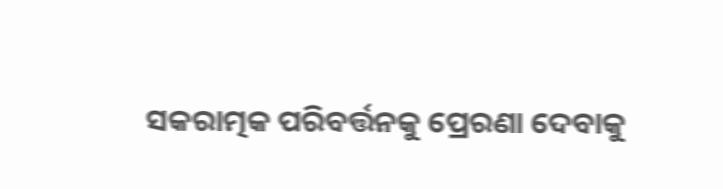ସକରାତ୍ମକ ପରିବର୍ତ୍ତନକୁ ପ୍ରେରଣା ଦେବାକୁ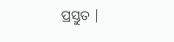ପ୍ରସ୍ତୁତ |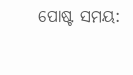ପୋଷ୍ଟ ସମୟ: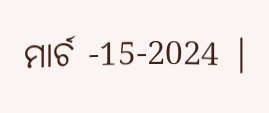ମାର୍ଚ -15-2024 |